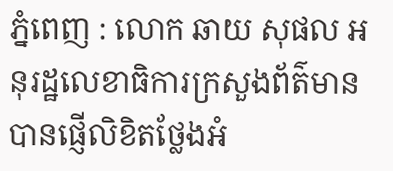ភ្នំពេញ : លោក ឆាយ សុផល អនុរដ្ឋលេខាធិការក្រសួងព័ត៌មាន បានផ្ញើលិខិតថ្លែងអំ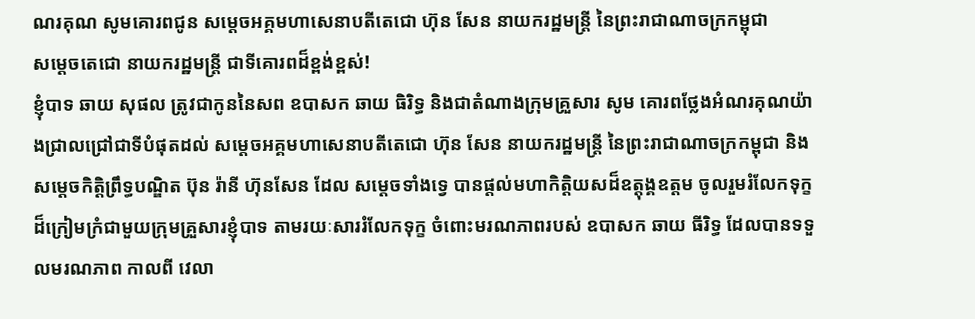ណរគុណ សូមគោរពជូន សម្តេចអគ្គមហាសេនាបតីតេជោ ហ៊ុន សែន នាយករដ្ឋមន្ដ្រី នៃព្រះរាជាណាចក្រកម្ពុជា
សម្តេចតេជោ នាយករដ្ឋមន្ត្រី ជាទីគោរពដ៏ខ្ពង់ខ្ពស់!
ខ្ញុំបាទ ឆាយ សុផល ត្រូវជាកូននៃសព ឧបាសក ឆាយ ធិរិទ្ធ និងជាតំណាងក្រុមគ្រួសារ សូម គោរពថ្លែងអំណរគុណយ៉ាងជ្រាលជ្រៅជាទីបំផុតដល់ សម្ដេចអគ្គមហាសេនាបតីតេជោ ហ៊ុន សែន នាយករដ្ឋមន្ត្រី នៃព្រះរាជាណាចក្រកម្ពុជា និង សម្ដេចកិត្តិព្រឹទ្ធបណ្ឌិត ប៊ុន រ៉ានី ហ៊ុនសែន ដែល សម្តេចទាំងទ្វេ បានផ្ដល់មហាកិត្តិយសដ៏ឧត្ដុង្គឧត្តម ចូលរួមរំលែកទុក្ខដ៏ក្រៀមក្រំជាមួយក្រុមគ្រួសារខ្ញុំបាទ តាមរយៈសាររំលែកទុក្ខ ចំពោះមរណភាពរបស់ ឧបាសក ឆាយ ធីរិទ្ធ ដែលបានទទួលមរណភាព កាលពី វេលា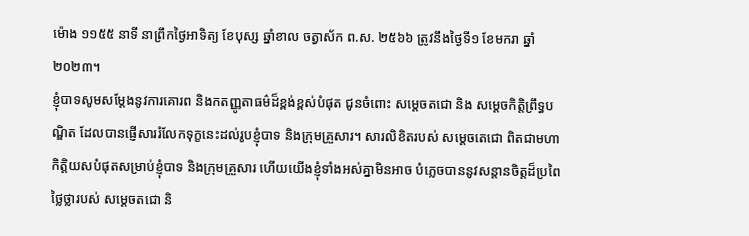ម៉ោង ១១៥៥ នាទី នាព្រឹកថ្ងៃអាទិត្យ ខែបុស្ស ឆ្នាំខាល ចត្វាស័ក ព.ស. ២៥៦៦ ត្រូវនឹងថ្ងៃទី១ ខែមករា ឆ្នាំ២០២៣។
ខ្ញុំបាទសូមសម្តែងនូវការគោរព និងកតញ្ញូតាធម៌ដ៏ខ្ពង់ខ្ពស់បំផុត ជូនចំពោះ សម្តេចតជោ និង សម្ដេចកិត្តិព្រឹទ្ធបណ្ឌិត ដែលបានផ្ញើសាររំលែកទុក្ខនេះដល់រូបខ្ញុំបាទ និងក្រុមគ្រួសារ។ សារលិខិតរបស់ សម្ដេចតេជោ ពិតជាមហាកិត្តិយសបំផុតសម្រាប់ខ្ញុំបាទ និងក្រុមគ្រួសារ ហើយយើងខ្ញុំទាំងអស់គ្នាមិនអាច បំភ្លេចបាននូវសន្តានចិត្តដ៏ប្រពៃថ្លៃថ្លារបស់ សម្តេចតជោ និ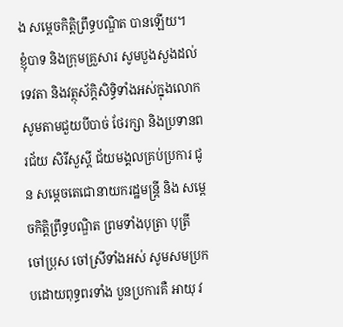ង សម្ដេចកិត្តិព្រឹទ្ធបណ្ឌិត បានឡើយ។
ខ្ញុំបាទ និងក្រុមគ្រួសារ សូមបួងសួងដល់ទេវតា និងវត្ថុស័ក្តិសិទ្ធិទាំងអស់ក្នុងលោក សូមតាមជួយបីបាច់ ថែរក្សា និងប្រទានពរជ័យ សិរីសួស្តី ជ័យមង្គលគ្រប់ប្រការ ជូន សម្តេចតេជោនាយករដ្ឋមន្តី្រ និង សម្ដេចកិត្តិព្រឹទ្ធបណ្ឌិត ព្រមទាំងបុត្រា បុត្រី ចៅប្រុស ចៅស្រីទាំងអស់ សូមសមប្រកបដោយពុទ្ធពរទាំង បួនប្រការគឺ អាយុ វ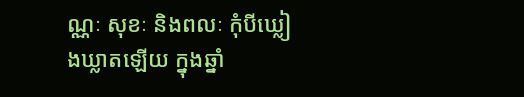ណ្ណៈ សុខៈ និងពលៈ កុំបីឃ្លៀងឃ្លាតឡើយ ក្នុងឆ្នាំ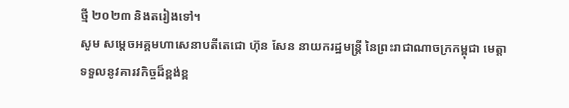ថ្មី ២០២៣ និងតរៀងទៅ។
សូម សម្តេចអគ្គមហាសេនាបតីតេជោ ហ៊ុន សែន នាយករដ្ឋមន្ត្រី នៃព្រះរាជាណាចក្រកម្ពុជា មេត្តាទទួលនូវគារវកិច្ចដ៏ខ្ពង់ខ្ព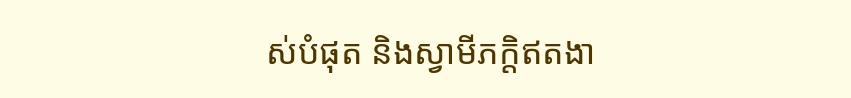ស់បំផុត និងស្វាមីភក្តិឥតងា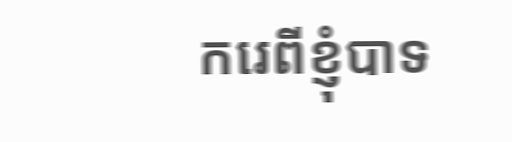ករេពីខ្ញុំបាទ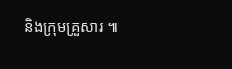និងក្រុមគ្រួសារ ៕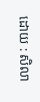ដោយ : សិលា